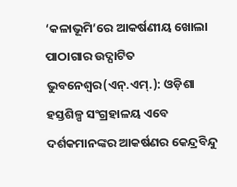‘କଳାଭୂମି’ରେ ଆକର୍ଷଣୀୟ ଖୋଲା ପାଠାଗାର ଉଦ୍ଘାଟିତ
ଭୁବନେଶ୍ୱର(ଏନ୍.ଏମ୍.): ଓଡ଼ିଶା ହସ୍ତଶିଳ୍ପ ସଂଗ୍ରହାଳୟ ଏବେ ଦର୍ଶକମାନଙ୍କର ଆକର୍ଷଣର କେନ୍ଦ୍ରବିନ୍ଦୁ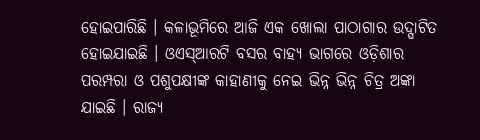ହୋଇପାରିଛି । କଳାଭୂମିରେ ଆଜି ଏକ ଖୋଲା ପାଠାଗାର ଉଦ୍ଘାଟିତ ହୋଇଯାଇଛି । ଓଏସ୍ଆରଟି ବସର ବାହ୍ୟ ଭାଗରେ ଓଡ଼ିଶାର ପରମ୍ପରା ଓ ପଶୁପକ୍ଷୀଙ୍କ କାହାଣୀକୁ ନେଇ ଭିନ୍ନ ଭିନ୍ନ ଚିତ୍ର ଅଙ୍କା ଯାଇଛି । ରାଜ୍ୟ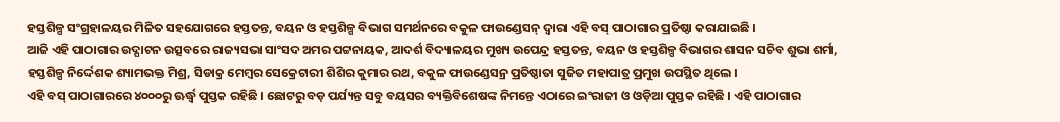ହସ୍ତଶିଳ୍ପ ସଂଗ୍ରହାଳୟର ମିଳିତ ସହଯୋଗରେ ହସ୍ତତନ୍ତ, ବୟନ ଓ ହସ୍ତଶିଳ୍ପ ବିଭାଗ ସମର୍ଥନରେ ବକୁଳ ଫାଉଣ୍ଡେସନ୍ ଦ୍ୱାରା ଏହି ବସ୍ ପାଠାଗାର ପ୍ରତିଷ୍ଠା କରାଯାଇଛି ।
ଆଜି ଏହି ପାଠାଗାର ଉଦ୍ଘାଟନ ଉତ୍ସବରେ ରାଜ୍ୟସଭା ସାଂସଦ ଅମର ପଟ୍ଟନାୟକ, ଆଦର୍ଶ ବିଦ୍ୟାଳୟର ମୁଖ୍ୟ ଉପେନ୍ଦ୍ର ହସ୍ତତନ୍ତ, ବୟନ ଓ ହସ୍ତଶିଳ୍ପ ବିଭାଗର ଶାସନ ସଚିବ ଶୁଭା ଶର୍ମା, ହସ୍ତଶିଳ୍ପ ନିର୍ଦ୍ଦେଶକ ଶ୍ୟାମଭକ୍ତ ମିଶ୍ର, ସିଡାକ୍ର ମେମ୍ବର ସେକ୍ରେଟାରୀ ଶିଶିର କୁମାର ରଥ, ବକୁଳ ଫାଉଣ୍ଡେସନ୍ର ପ୍ରତିଷ୍ଠାତା ସୁଜିତ ମହାପାତ୍ର ପ୍ରମୁଖ ଉପସ୍ଥିତ ଥିଲେ ।
ଏହି ବସ୍ ପାଠାଗାରରେ ୪୦୦୦ରୁ ଊର୍ଦ୍ଧ୍ୱ ପୁସ୍ତକ ରହିଛି । ଛୋଟରୁ ବଡ଼ ପର୍ଯ୍ୟନ୍ତ ସବୁ ବୟସର ବ୍ୟକ୍ତିବିଶେଷଙ୍କ ନିମନ୍ତେ ଏଠାରେ ଇଂରାଜୀ ଓ ଓଡ଼ିଆ ପୁସ୍ତକ ରହିଛି । ଏହି ପାଠାଗାର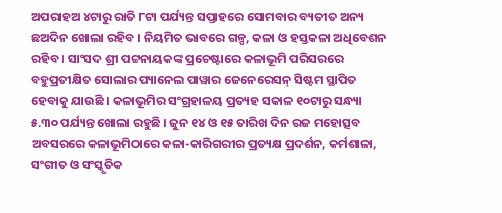ଅପରାହଅ ୪ଟାରୁ ରାତି ୮ଟା ପର୍ଯ୍ୟନ୍ତ ସପ୍ତାହରେ ସୋମବାର ବ୍ୟତୀତ ଅନ୍ୟ ଛଅଦିନ ଖୋଲା ରହିବ । ନିୟମିତ ଭାବରେ ଗଳ୍ପ, କଳା ଓ ହସ୍ତକଳା ଅଧିବେଶନ ରହିବ । ସାଂସଦ ଶ୍ରୀ ପଟ୍ଟନାୟକଙ୍କ ପ୍ରଚେଷ୍ଟାରେ କଳାଭୂମି ପରିସରରେ ବହୁପ୍ରତୀକ୍ଷିତ ସୋଲାର ପ୍ୟାନେଲ ପାୱାର ଜେନେରେସନ୍ ସିଷ୍ଟମ ସ୍ଥାପିତ ହେବାକୁ ଯାଉଛି । କଳାଭୂମିର ସଂଗ୍ରହାଳୟ ପ୍ରତ୍ୟହ ସକାଳ ୧୦ଟାରୁ ସନ୍ଧ୍ୟା ୫.୩୦ ପର୍ଯ୍ୟନ୍ତ ଖୋଲା ରହୁଛି । ଜୁନ ୧୪ ଓ ୧୫ ତାରିଖ ଦିନ ରଜ ମହୋତ୍ସବ ଅବସରରେ କଳାଭୂମିଠାରେ କଳା-କାରିଗରୀର ପ୍ରତ୍ୟକ୍ଷ ପ୍ରଦର୍ଶନ, କର୍ମଶାଳା, ସଂଗୀତ ଓ ସଂସ୍କୃତିକ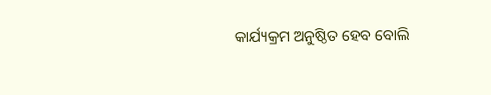କାର୍ଯ୍ୟକ୍ରମ ଅନୁଷ୍ଠିତ ହେବ ବୋଲି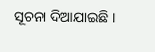ସୂଚନା ଦିଆଯାଇଛି ।